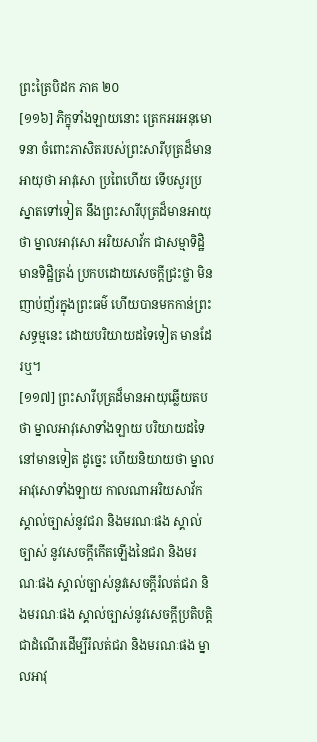ព្រះត្រៃបិដក ភាគ ២០
[១១៦] ភិក្ខុទាំងឡាយនោះ ត្រេកអរអនុមោទនា ចំពោះភាសិតរបស់ព្រះសារីបុត្រដ៏មានអាយុថា អាវុសោ ប្រពៃហើយ ទើបសួរប្រស្នាតទៅទៀត នឹងព្រះសារីបុត្រដ៏មានអាយុថា ម្នាលអាវុសោ អរិយសាវ័ក ជាសម្មាទិដ្ឋិ មានទិដ្ឋិត្រង់ ប្រកបដោយសេចក្តីជ្រះថ្លា មិនញាប់ញ័រក្នុងព្រះធម៌ ហើយបានមកកាន់ព្រះសទ្ធម្មនេះ ដោយបរិយាយដទៃទៀត មានដែរឬ។
[១១៧] ព្រះសារីបុត្រដ៏មានអាយុឆ្លើយតបថា ម្នាលអាវុសោទាំងឡាយ បរិយាយដទៃ នៅមានទៀត ដូច្នេះ ហើយនិយាយថា ម្នាលអាវុសោទាំងឡាយ កាលណាអរិយសាវ័ក ស្គាល់ច្បាស់នូវជរា និងមរណៈផង ស្គាល់ច្បាស់ នូវសេចក្តីកើតឡើងនៃជរា និងមរណៈផង ស្គាល់ច្បាស់នូវសេចក្តីរំលត់ជរា និងមរណៈផង ស្គាល់ច្បាស់នូវសេចក្តីប្រតិបត្តិ ជាដំណើរដើម្បីរំលត់ជរា និងមរណៈផង ម្នាលអាវុ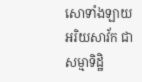សោទាំងឡាយ អរិយសាវ័ក ជាសម្មាទិដ្ឋិ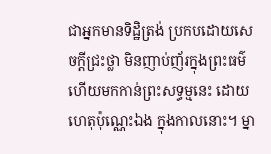ជាអ្នកមានទិដ្ឋិត្រង់ ប្រកបដោយសេចក្តីជ្រះថ្លា មិនញាប់ញ័រក្នុងព្រះធម៌ ហើយមកកាន់ព្រះសទ្ធម្មនេះ ដោយហេតុប៉ុណ្ណេះឯង ក្នុងកាលនោះ។ ម្នា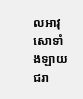លអាវុសោទាំងឡាយ ជរា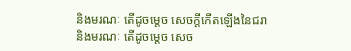និងមរណៈ តើដូចម្តេច សេចក្តីកើតឡើងនៃជរា និងមរណៈ តើដូចម្តេច សេច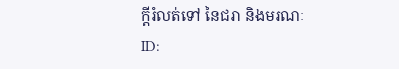ក្តីរំលត់ទៅ នៃជរា និងមរណៈ
ID: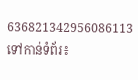636821342956086113
ទៅកាន់ទំព័រ៖